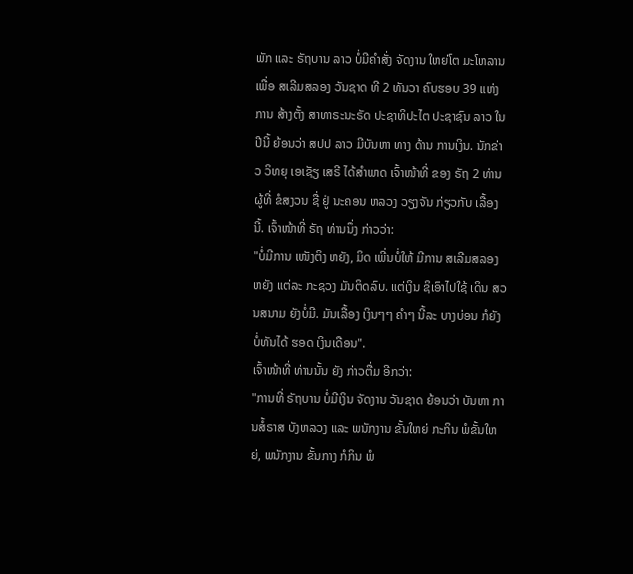ພັກ ແລະ ຣັຖບານ ລາວ ບໍ່ມີຄຳສັ່ງ ຈັດງານ ໃຫຍ່ໂຕ ມະໂຫລານ ເພື່ອ ສເລີມສລອງ ວັນຊາດ ທີ 2 ທັນວາ ຄົບຮອບ 39 ແຫ່ງ ການ ສ້າງຕັ້ງ ສາທາຣະນະຣັດ ປະຊາທິປະໄຕ ປະຊາຊົນ ລາວ ໃນ ປີນີ້ ຍ້ອນວ່າ ສປປ ລາວ ມີບັນຫາ ທາງ ດ້ານ ການເງິນ. ນັກຂ່າວ ວິທຍຸ ເອເຊັຽ ເສຣີ ໄດ້ສຳພາດ ເຈົ້າໜ້າທີ່ ຂອງ ຣັຖ 2 ທ່ານ ຜູ້ທີ່ ຂໍສງວນ ຊື່ ຢູ່ ນະຄອນ ຫລວງ ວຽງຈັນ ກ່ຽວກັບ ເລື້ອງນີ້. ເຈົ້າໜ້າທີ່ ຣັຖ ທ່ານນຶ່ງ ກ່າວວ່າ:
"ບໍ່ມີການ ເໜັງຕິງ ຫຍັງ, ມິດ ເພີ່ນບໍ່ໃຫ້ ມີການ ສເລີມສລອງ ຫຍັງ ແຕ່ລະ ກະຊວງ ມັນຕິດລົບ. ແຕ່ເງິນ ຊິເອົາໄປໃຊ້ ເດິນ ສວນສນາມ ຍັງບໍ່ມີ. ມັນເລື້ອງ ເງິນໆໆ ຄຳໆ ນີ້ລະ ບາງບ່ອນ ກໍຍັງ ບໍ່ທັນໄດ້ ຮອດ ເງິນເດືອນ".
ເຈົ້າໜ້າທີ່ ທ່ານນັ້ນ ຍັງ ກ່າວຕື່ມ ອີກວ່າ:
"ການທີ່ ຣັຖບານ ບໍ່ມີເງິນ ຈັດງານ ວັນຊາດ ຍ້ອນວ່າ ບັນຫາ ການສໍ້ຣາສ ບັງຫລວງ ແລະ ພນັກງານ ຂັ້ນໃຫຍ່ ກະກິນ ພໍຂັ້ນໃຫຍ່, ພນັກງານ ຂັ້ນກາງ ກໍກິນ ພໍ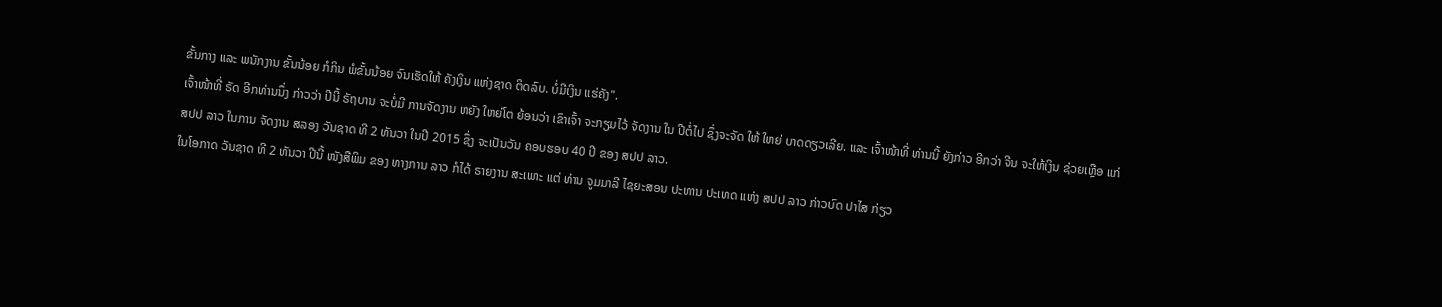ຂັ້ນກາງ ແລະ ພນັກງານ ຂັ້ນນ້ອຍ ກໍກິນ ພໍຂັ້ນນ້ອຍ ຈົນເຮັດໃຫ້ ຄັງເງິນ ແຫ່ງຊາດ ຕິດລົບ. ບໍ່ມີເງິນ ແຮ່ຄັງ".
ເຈົ້າໜ້າທີ່ ຣັດ ອີກທ່ານນຶ່ງ ກ່າວວ່າ ປີນີ້ ຣັຖບານ ຈະບໍ່ມີ ການຈັດງານ ຫຍັງ ໃຫຍ່ໂຕ ຍ້ອນວ່າ ເຂົາເຈົ້າ ຈະກຽມໄວ້ ຈັດງານ ໃນ ປີຕໍ່ໄປ ຊຶ່ງຈະຈັດ ໃຫ້ ໃຫຍ່ ບາດດຽວເລີຍ. ແລະ ເຈົ້າໜ້າທີ່ ທ່ານນີ້ ຍັງກ່າວ ອີກວ່າ ຈີນ ຈະໃຫ້ເງິນ ຊ່ວຍເຫຼືອ ແກ່ ສປປ ລາວ ໃນການ ຈັດງານ ສລອງ ວັນຊາດ ທີ 2 ທັນວາ ໃນປີ 2015 ຊຶ່ງ ຈະເປັນວັນ ຄອບຮອບ 40 ປີ ຂອງ ສປປ ລາວ.
ໃນໂອກາດ ວັນຊາດ ທີ 2 ທັນວາ ປີນີ້ ໜັງສືພິມ ຂອງ ທາງການ ລາວ ກໍໄດ້ ຣາຍງານ ສະເພາະ ແຕ່ ທ່ານ ຈູມມາລີ ໄຊຍະສອນ ປະທານ ປະເທດ ແຫ່ງ ສປປ ລາວ ກ່າວບົດ ປາໄສ ກ່ຽວ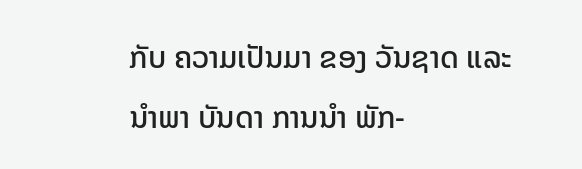ກັບ ຄວາມເປັນມາ ຂອງ ວັນຊາດ ແລະ ນໍາພາ ບັນດາ ການນຳ ພັກ-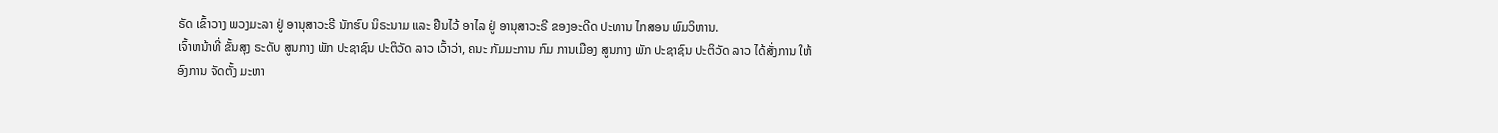ຣັດ ເຂົ້າວາງ ພວງມະລາ ຢູ່ ອານຸສາວະຣີ ນັກຮົບ ນິຣະນາມ ແລະ ຢືນໄວ້ ອາໄລ ຢູ່ ອານຸສາວະຣີ ຂອງອະດີດ ປະທານ ໄກສອນ ພົມວິຫານ.
ເຈົ້າຫນ້າທີ່ ຂັ້ນສຸງ ຣະດັບ ສູນກາງ ພັກ ປະຊາຊົນ ປະຕິວັດ ລາວ ເວົ້າວ່າ, ຄນະ ກັມມະການ ກົມ ການເມືອງ ສູນກາງ ພັກ ປະຊາຊົນ ປະຕິວັດ ລາວ ໄດ້ສັ່ງການ ໃຫ້ ອົງການ ຈັດຕັ້ງ ມະຫາ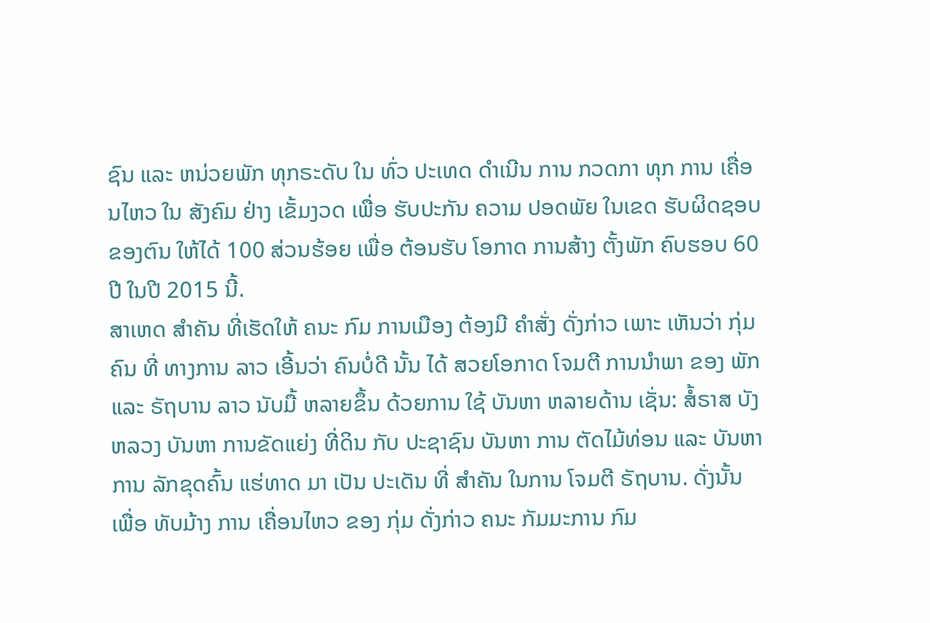ຊົນ ແລະ ຫນ່ວຍພັກ ທຸກຣະດັບ ໃນ ທົ່ວ ປະເທດ ດຳເນີນ ການ ກວດກາ ທຸກ ການ ເຄື່ອນໄຫວ ໃນ ສັງຄົມ ຢ່າງ ເຂັ້ມງວດ ເພື່ອ ຮັບປະກັນ ຄວາມ ປອດພັຍ ໃນເຂດ ຮັບຜິດຊອບ ຂອງຕົນ ໃຫ້ໄດ້ 100 ສ່ວນຮ້ອຍ ເພື່ອ ຕ້ອນຮັບ ໂອກາດ ການສ້າງ ຕັ້ງພັກ ຄົບຮອບ 60 ປີ ໃນປີ 2015 ນີ້.
ສາເຫດ ສຳຄັນ ທີ່ເຮັດໃຫ້ ຄນະ ກົມ ການເມືອງ ຕ້ອງມີ ຄຳສັ່ງ ດັ່ງກ່າວ ເພາະ ເຫັນວ່າ ກຸ່ມຄົນ ທີ່ ທາງການ ລາວ ເອີ້ນວ່າ ຄົນບໍ່ດີ ນັ້ນ ໄດ້ ສວຍໂອກາດ ໂຈມຕີ ການນຳພາ ຂອງ ພັກ ແລະ ຣັຖບານ ລາວ ນັບມື້ ຫລາຍຂຶ້ນ ດ້ວຍການ ໃຊ້ ບັນຫາ ຫລາຍດ້ານ ເຊັ່ນ: ສໍ້ຣາສ ບັງຫລວງ ບັນຫາ ການຂັດແຍ່ງ ທີ່ດິນ ກັບ ປະຊາຊົນ ບັນຫາ ການ ຕັດໄມ້ທ່ອນ ແລະ ບັນຫາ ການ ລັກຂຸດຄົ້ນ ແຮ່ທາດ ມາ ເປັນ ປະເດັນ ທີ່ ສຳຄັນ ໃນການ ໂຈມຕີ ຣັຖບານ. ດັ່ງນັ້ນ ເພື່ອ ທັບມ້າງ ການ ເຄື່ອນໄຫວ ຂອງ ກຸ່ມ ດັ່ງກ່າວ ຄນະ ກັມມະການ ກົມ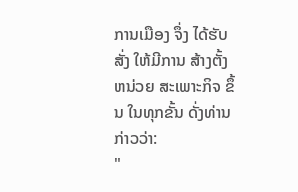ການເມືອງ ຈຶ່ງ ໄດ້ຮັບສັ່ງ ໃຫ້ມີການ ສ້າງຕັ້ງ ຫນ່ວຍ ສະເພາະກິຈ ຂຶ້ນ ໃນທຸກຂັ້ນ ດັ່ງທ່ານ ກ່າວວ່າ:
"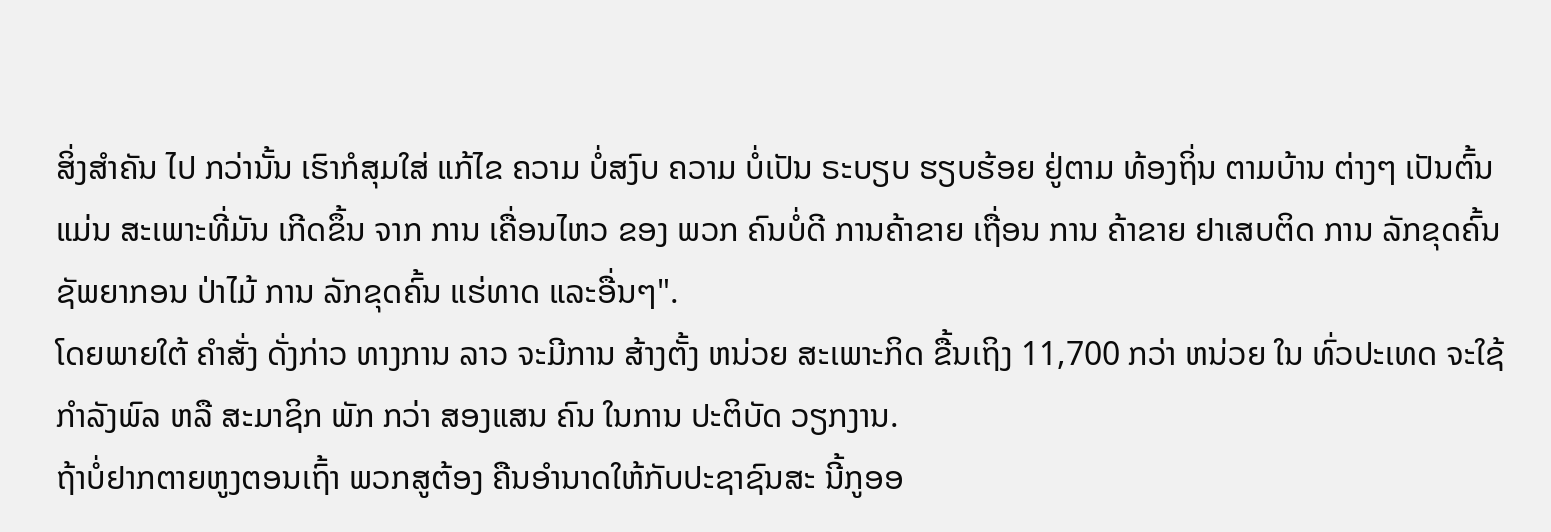ສິ່ງສຳຄັນ ໄປ ກວ່ານັ້ນ ເຮົາກໍສຸມໃສ່ ແກ້ໄຂ ຄວາມ ບໍ່ສງົບ ຄວາມ ບໍ່ເປັນ ຣະບຽບ ຮຽບຮ້ອຍ ຢູ່ຕາມ ທ້ອງຖິ່ນ ຕາມບ້ານ ຕ່າງໆ ເປັນຕົ້ນ ແມ່ນ ສະເພາະທີ່ມັນ ເກີດຂຶ້ນ ຈາກ ການ ເຄື່ອນໄຫວ ຂອງ ພວກ ຄົນບໍ່ດີ ການຄ້າຂາຍ ເຖື່ອນ ການ ຄ້າຂາຍ ຢາເສບຕິດ ການ ລັກຂຸດຄົ້ນ ຊັພຍາກອນ ປ່າໄມ້ ການ ລັກຂຸດຄົ້ນ ແຮ່ທາດ ແລະອື່ນໆ".
ໂດຍພາຍໃຕ້ ຄຳສັ່ງ ດັ່ງກ່າວ ທາງການ ລາວ ຈະມີການ ສ້າງຕັ້ງ ຫນ່ວຍ ສະເພາະກິດ ຂື້ນເຖິງ 11,700 ກວ່າ ຫນ່ວຍ ໃນ ທົ່ວປະເທດ ຈະໃຊ້ ກຳລັງພົລ ຫລື ສະມາຊິກ ພັກ ກວ່າ ສອງແສນ ຄົນ ໃນການ ປະຕິບັດ ວຽກງານ.
ຖ້າບໍ່ຢາກຕາຍຫູງຕອນເຖົ້າ ພວກສູຕ້ອງ ຄືນອຳນາດໃຫ້ກັບປະຊາຊົນສະ ນີ້ກູອອ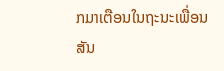ກມາເຕືອນໃນຖະນະເພື່ອນ
ສັນ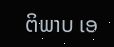ຕິພາບ ເອ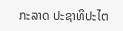ກະລາດ ປະຊາທິປະໄຕ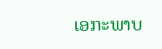ເອກະພາບ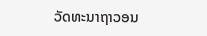ວັດທະນາຖາວອນ